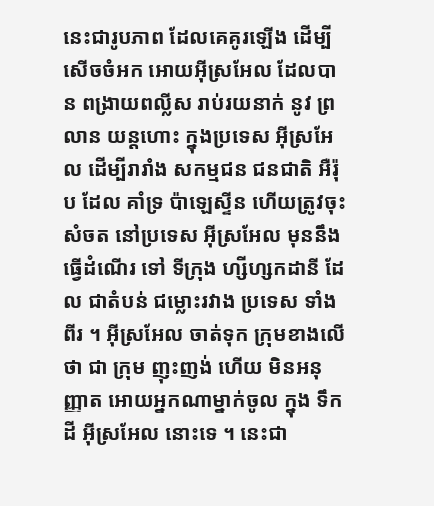នេះជារូបភាព ដែលគេគូរឡើង ដើម្បីសើចចំអក អោយអ៊ីស្រអែល ដែលបាន ពង្រាយពល្លីស រាប់រយនាក់ នូវ ព្រលាន យន្តហោះ ក្នុងប្រទេស អ៊ីស្រអែល ដើម្បីរារាំង សកម្មជន ជនជាតិ អឺរ៉ុប ដែល គាំទ្រ ប៉ាឡេស្ទីន ហើយត្រូវចុះសំចត នៅប្រទេស អ៊ីស្រអែល មុននឹងធ្វើដំណើរ ទៅ ទីក្រុង ហ្សីហ្សកដានី ដែល ជាតំបន់ ជម្លោះរវាង ប្រទេស ទាំងពីរ ។ អ៊ីស្រអែល ចាត់ទុក ក្រុមខាងលើ ថា ជា ក្រុម ញុះញង់ ហើយ មិនអនុញ្ញាត អោយអ្នកណាម្នាក់ចូល ក្នុង ទឹកដី អ៊ីស្រអែល នោះទេ ។ នេះជា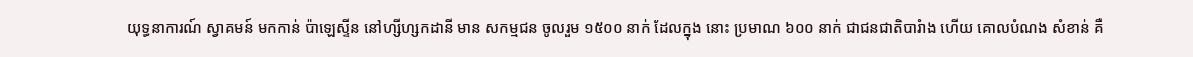យុទ្ធនាការណ៍ ស្វាគមន៍ មកកាន់ ប៉ាឡេស្ទីន នៅហ្សីហ្សកដានី មាន សកម្មជន ចូលរួម ១៥០០ នាក់ ដែលក្នុង នោះ ប្រមាណ ៦០០ នាក់ ជាជនជាតិបារំាង ហើយ គោលបំណង សំខាន់ គឺ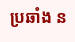ប្រឆាំង ន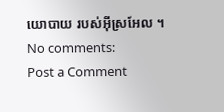យោបាយ របស់អ៊ីស្រអែល ។
No comments:
Post a Comment